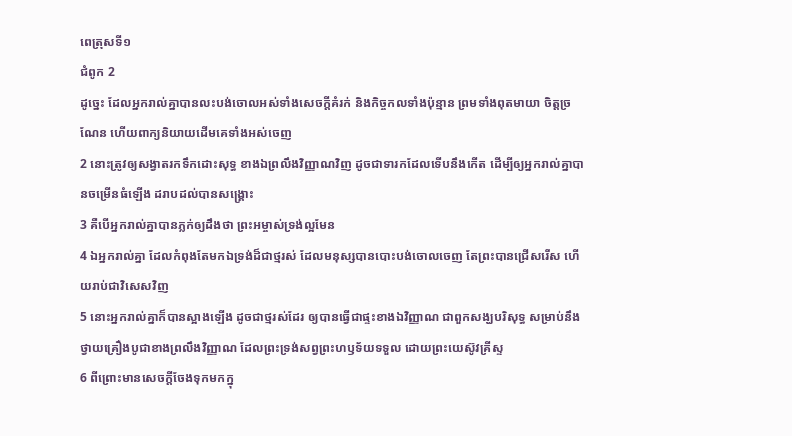ពេត្រុសទី១
ជំពូក 2
ដូច្នេះ ដែលអ្នករាល់គ្នាបានលះបង់ចោលអស់ទាំងសេចក្ដីគំរក់ និងកិច្ចកលទាំងប៉ុន្មាន ព្រមទាំងពុតមាយា ចិត្តច្រណែន ហើយពាក្យនិយាយដើមគេទាំងអស់ចេញ
2 នោះត្រូវឲ្យសង្វាតរកទឹកដោះសុទ្ធ ខាងឯព្រលឹងវិញ្ញាណវិញ ដូចជាទារកដែលទើបនឹងកើត ដើម្បីឲ្យអ្នករាល់គ្នាបានចម្រើនធំឡើង ដរាបដល់បានសង្គ្រោះ
3 គឺបើអ្នករាល់គ្នាបានភ្លក់ឲ្យដឹងថា ព្រះអម្ចាស់ទ្រង់ល្អមែន
4 ឯអ្នករាល់គ្នា ដែលកំពុងតែមកឯទ្រង់ដ៏ជាថ្មរស់ ដែលមនុស្សបានបោះបង់ចោលចេញ តែព្រះបានជ្រើសរើស ហើយរាប់ជាវិសេសវិញ
5 នោះអ្នករាល់គ្នាក៏បានស្អាងឡើង ដូចជាថ្មរស់ដែរ ឲ្យបានធ្វើជាផ្ទះខាងឯវិញ្ញាណ ជាពួកសង្ឃបរិសុទ្ធ សម្រាប់នឹងថ្វាយគ្រឿងបូជាខាងព្រលឹងវិញ្ញាណ ដែលព្រះទ្រង់សព្វព្រះហឫទ័យទទួល ដោយព្រះយេស៊ូវគ្រីស្ទ
6 ពីព្រោះមានសេចក្ដីចែងទុកមកក្នុ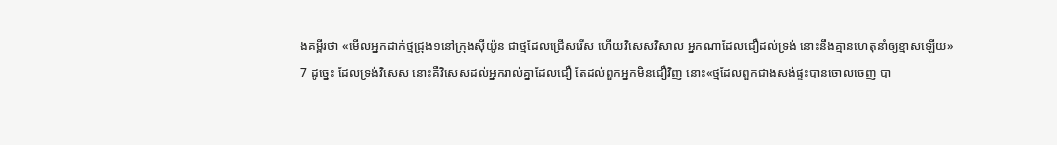ងគម្ពីរថា «មើលអ្នកដាក់ថ្មជ្រុង១នៅក្រុងស៊ីយ៉ូន ជាថ្មដែលជ្រើសរើស ហើយវិសេសវិសាល អ្នកណាដែលជឿដល់ទ្រង់ នោះនឹងគ្មានហេតុនាំឲ្យខ្មាសឡើយ»
7 ដូច្នេះ ដែលទ្រង់វិសេស នោះគឺវិសេសដល់អ្នករាល់គ្នាដែលជឿ តែដល់ពួកអ្នកមិនជឿវិញ នោះ«ថ្មដែលពួកជាងសង់ផ្ទះបានចោលចេញ បា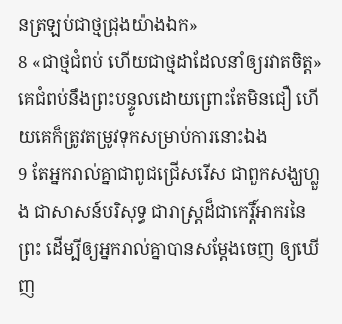នត្រឡប់ជាថ្មជ្រុងយ៉ាងឯក»
8 «ជាថ្មជំពប់ ហើយជាថ្មដាដែលនាំឲ្យរវាតចិត្ត» គេជំពប់នឹងព្រះបន្ទូលដោយព្រោះតែមិនជឿ ហើយគេក៏ត្រូវតម្រូវទុកសម្រាប់ការនោះឯង
9 តែអ្នករាល់គ្នាជាពូជជ្រើសរើស ជាពួកសង្ឃហ្លួង ជាសាសន៍បរិសុទ្ធ ជារាស្ត្រដ៏ជាកេរ្តិ៍អាករនៃព្រះ ដើម្បីឲ្យអ្នករាល់គ្នាបានសម្ដែងចេញ ឲ្យឃើញ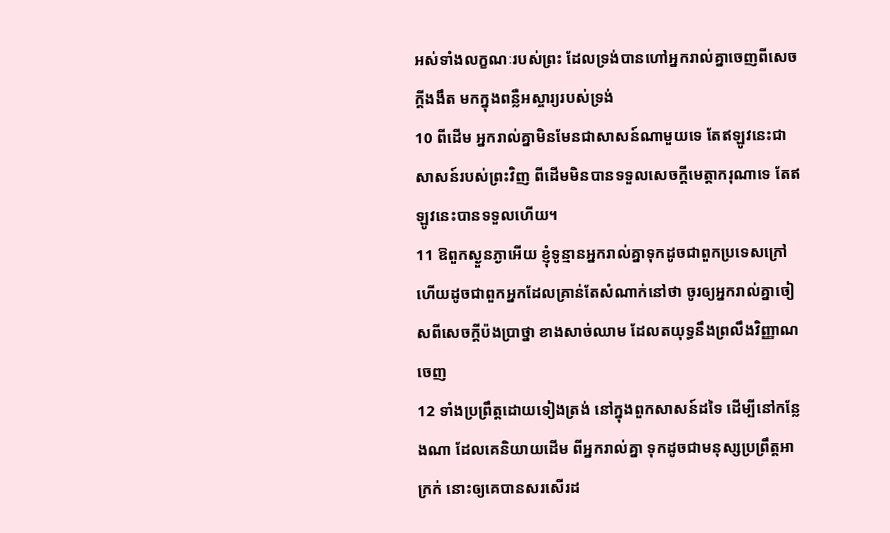អស់ទាំងលក្ខណៈរបស់ព្រះ ដែលទ្រង់បានហៅអ្នករាល់គ្នាចេញពីសេចក្ដីងងឹត មកក្នុងពន្លឺអស្ចារ្យរបស់ទ្រង់
10 ពីដើម អ្នករាល់គ្នាមិនមែនជាសាសន៍ណាមួយទេ តែឥឡូវនេះជាសាសន៍របស់ព្រះវិញ ពីដើមមិនបានទទួលសេចក្ដីមេត្តាករុណាទេ តែឥឡូវនេះបានទទួលហើយ។
11 ឱពួកស្ងួនភ្ងាអើយ ខ្ញុំទូន្មានអ្នករាល់គ្នាទុកដូចជាពួកប្រទេសក្រៅ ហើយដូចជាពួកអ្នកដែលគ្រាន់តែសំណាក់នៅថា ចូរឲ្យអ្នករាល់គ្នាចៀសពីសេចក្ដីប៉ងប្រាថ្នា ខាងសាច់ឈាម ដែលតយុទ្ធនឹងព្រលឹងវិញ្ញាណចេញ
12 ទាំងប្រព្រឹត្តដោយទៀងត្រង់ នៅក្នុងពួកសាសន៍ដទៃ ដើម្បីនៅកន្លែងណា ដែលគេនិយាយដើម ពីអ្នករាល់គ្នា ទុកដូចជាមនុស្សប្រព្រឹត្តអាក្រក់ នោះឲ្យគេបានសរសើរដ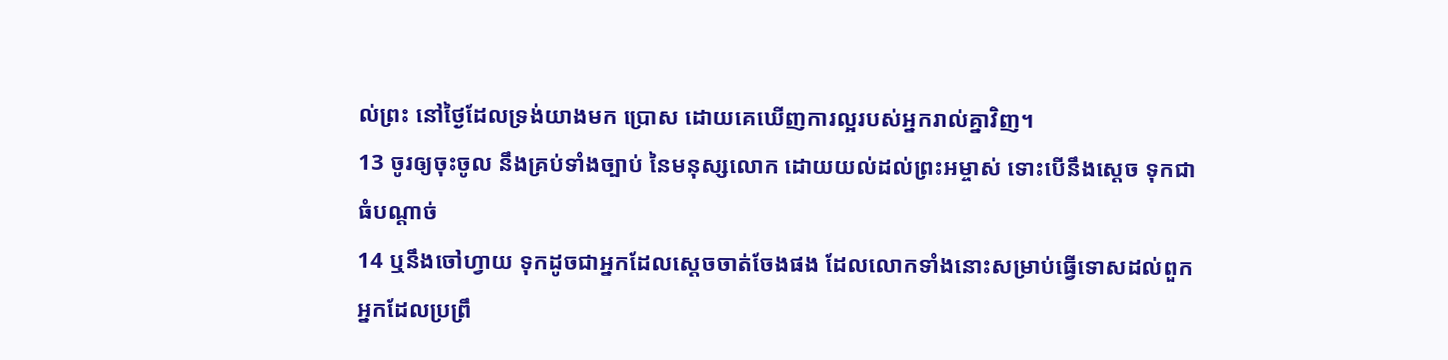ល់ព្រះ នៅថ្ងៃដែលទ្រង់យាងមក ប្រោស ដោយគេឃើញការល្អរបស់អ្នករាល់គ្នាវិញ។
13 ចូរឲ្យចុះចូល នឹងគ្រប់ទាំងច្បាប់ នៃមនុស្សលោក ដោយយល់ដល់ព្រះអម្ចាស់ ទោះបើនឹងស្តេច ទុកជាធំបណ្តាច់
14 ឬនឹងចៅហ្វាយ ទុកដូចជាអ្នកដែលស្តេចចាត់ចែងផង ដែលលោកទាំងនោះសម្រាប់ធ្វើទោសដល់ពួកអ្នកដែលប្រព្រឹ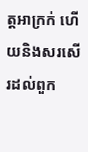ត្តអាក្រក់ ហើយនិងសរសើរដល់ពួក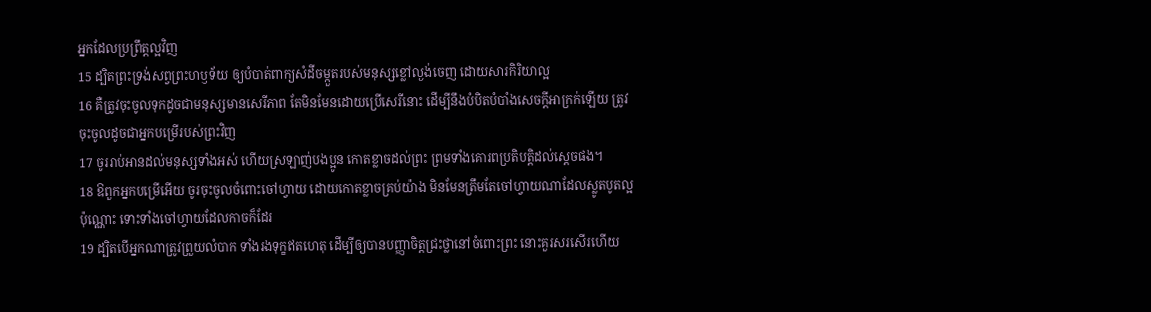អ្នកដែលប្រព្រឹត្តល្អវិញ
15 ដ្បិតព្រះទ្រង់សព្វព្រះហឫទ័យ ឲ្យបំបាត់ពាក្យសំដីចម្កួតរបស់មនុស្សខ្លៅល្ងង់ចេញ ដោយសារកិរិយាល្អ
16 គឺត្រូវចុះចូលទុកដូចជាមនុស្សមានសេរីភាព តែមិនមែនដោយប្រើសេរីនោះ ដើម្បីនឹងបំបិតបំបាំងសេចក្ដីអាក្រក់ឡើយ ត្រូវចុះចូលដូចជាអ្នកបម្រើរបស់ព្រះវិញ
17 ចូររាប់អានដល់មនុស្សទាំងអស់ ហើយស្រឡាញ់បងប្អូន កោតខ្លាចដល់ព្រះ ព្រមទាំងគោរពប្រតិបត្តិដល់ស្តេចផង។
18 ឱពួកអ្នកបម្រើអើយ ចូរចុះចូលចំពោះចៅហ្វាយ ដោយកោតខ្លាចគ្រប់យ៉ាង មិនមែនត្រឹមតែចៅហ្វាយណាដែលស្លូតបូតល្អប៉ុណ្ណោះ ទោះទាំងចៅហ្វាយដែលកាចក៏ដែរ
19 ដ្បិតបើអ្នកណាត្រូវព្រួយលំបាក ទាំងរងទុក្ខឥតហេតុ ដើម្បីឲ្យបានបញ្ញាចិត្តជ្រះថ្លានៅចំពោះព្រះ នោះគួរសរសើរហើយ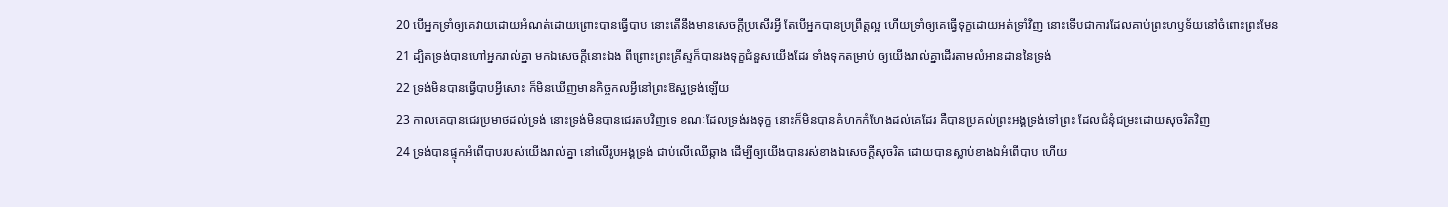20 បើអ្នកទ្រាំឲ្យគេវាយដោយអំណត់ដោយព្រោះបានធ្វើបាប នោះតើនឹងមានសេចក្ដីប្រសើរអ្វី តែបើអ្នកបានប្រព្រឹត្តល្អ ហើយទ្រាំឲ្យគេធ្វើទុក្ខដោយអត់ទ្រាំវិញ នោះទើបជាការដែលគាប់ព្រះហឫទ័យនៅចំពោះព្រះមែន
21 ដ្បិតទ្រង់បានហៅអ្នករាល់គ្នា មកឯសេចក្ដីនោះឯង ពីព្រោះព្រះគ្រីស្ទក៏បានរងទុក្ខជំនួសយើងដែរ ទាំងទុកតម្រាប់ ឲ្យយើងរាល់គ្នាដើរតាមលំអានដាននៃទ្រង់
22 ទ្រង់មិនបានធ្វើបាបអ្វីសោះ ក៏មិនឃើញមានកិច្ចកលអ្វីនៅព្រះឱស្ឋទ្រង់ឡើយ
23 កាលគេបានជេរប្រមាថដល់ទ្រង់ នោះទ្រង់មិនបានជេរតបវិញទេ ខណៈដែលទ្រង់រងទុក្ខ នោះក៏មិនបានគំហកកំហែងដល់គេដែរ គឺបានប្រគល់ព្រះអង្គទ្រង់ទៅព្រះ ដែលជំនុំជម្រះដោយសុចរិតវិញ
24 ទ្រង់បានផ្ទុកអំពើបាបរបស់យើងរាល់គ្នា នៅលើរូបអង្គទ្រង់ ជាប់លើឈើឆ្កាង ដើម្បីឲ្យយើងបានរស់ខាងឯសេចក្ដីសុចរិត ដោយបានស្លាប់ខាងឯអំពើបាប ហើយ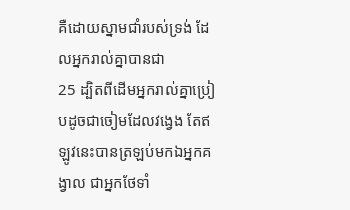គឺដោយស្នាមជាំរបស់ទ្រង់ ដែលអ្នករាល់គ្នាបានជា
25 ដ្បិតពីដើមអ្នករាល់គ្នាប្រៀបដូចជាចៀមដែលវង្វេង តែឥឡូវនេះបានត្រឡប់មកឯអ្នកគង្វាល ជាអ្នកថែទាំ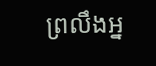ព្រលឹងអ្ន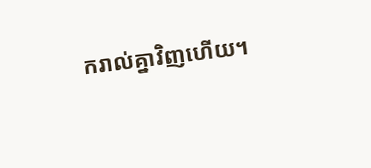ករាល់គ្នាវិញហើយ។